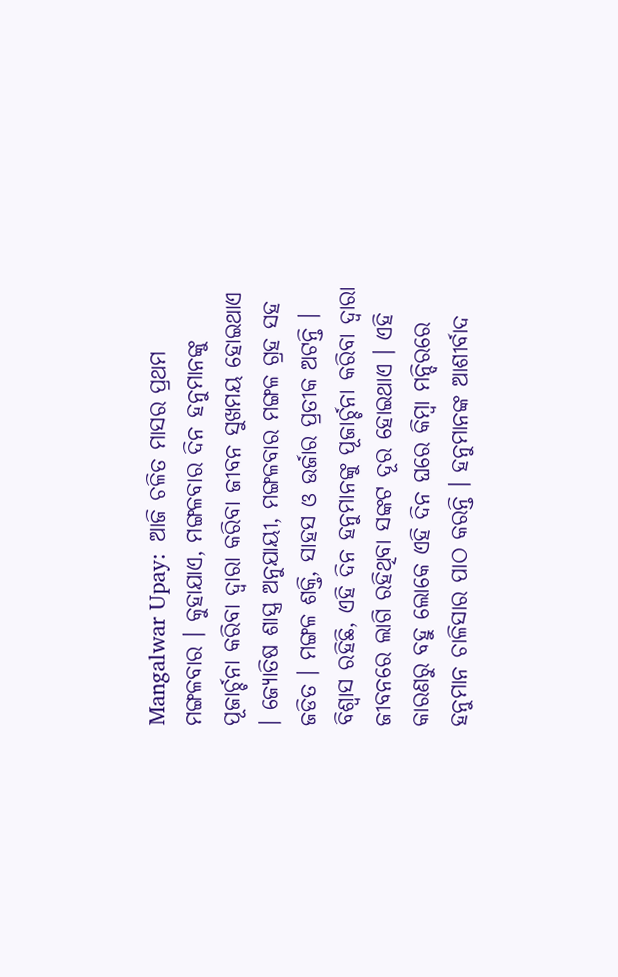Mangalwar Upay:  ଆଜି ଚଳିତ ମାସର ପ୍ରଥମ ମଙ୍ଗଳବାର । କୁହାଯାଏ, ମଙ୍ଗଳବାର ଦିନ ହନୁମାନଙ୍କୁ ପୂଜାର୍ଚ୍ଚନା କରିବା ଦ୍ବାରା କରିବା ଜୀବନ ସୁଖମୟ ହୋଇଥାଏ । ଜ୍ୟୋତିଷ ଶାସ୍ତ୍ର ଅନୁଯାୟୀ, ମଙ୍ଗଳବାର ମଙ୍ଗଳ ଗ୍ରହ ସହ ଜଡିତ । ମଙ୍ଗଳ ଶକ୍ତି, ସାହସ ଓ ଉର୍ଜାର ପ୍ରତୀକ ଅଟନ୍ତି । ବିଶ୍ବାସ ରହିଛି, ଏହି ଦିନ ହନୁମାନଙ୍କୁ ପୂଜାର୍ଚ୍ଚନା କରିବା ଦ୍ବାରା ଜୀବନରେ ଲାଗି ରହିଥିବା ସଙ୍କଟ ଦୂର ହୋଇଥାଏ । ଏହି କାରଣରୁ ବହୁ ଲୋକେ ଏହି ଦିନ ଘରେ କିମ୍ବା ମନ୍ଦିରରେ ହନୁମାନ ଚାଳିସାର ପାଠ କରନ୍ତି । ହନୁମାନଙ୍କ ଆଶୀର୍ବାଦ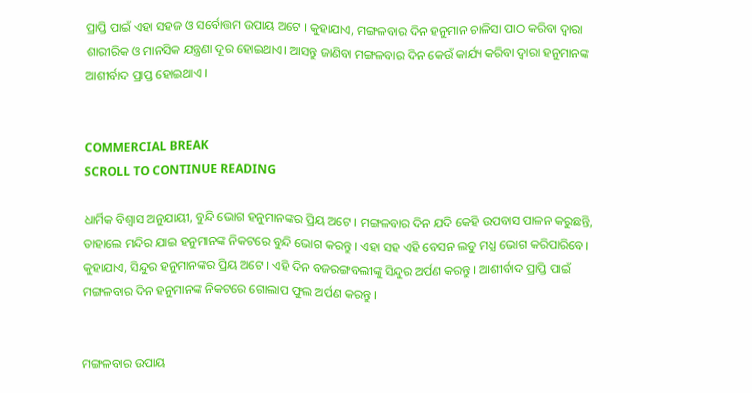ପ୍ରାପ୍ତି ପାଇଁ ଏହା ସହଜ ଓ ସର୍ବୋତ୍ତମ ଉପାୟ ଅଟେ । କୁହାଯାଏ, ମଙ୍ଗଳବାର ଦିନ ହନୁମାନ ଚାଳିସା ପାଠ କରିବା ଦ୍ୱାରା ଶାରୀରିକ ଓ ମାନସିକ ଯନ୍ତ୍ରଣା ଦୂର ହୋଇଥାଏ। ଆସନ୍ତୁ ଜାଣିବା ମଙ୍ଗଳବାର ଦିନ କେଉଁ କାର୍ଯ୍ୟ କରିବା ଦ୍ବାରା ହନୁମାନଙ୍କ ଆଶୀର୍ବାଦ ପ୍ରାପ୍ତ ହୋଇଥାଏ ।


COMMERCIAL BREAK
SCROLL TO CONTINUE READING

ଧାର୍ମିକ ବିଶ୍ୱାସ ଅନୁଯାୟୀ, ବୁନ୍ଦି ଭୋଗ ହନୁମାନଙ୍କର ପ୍ରିୟ ଅଟେ । ମଙ୍ଗଳବାର ଦିନ ଯଦି କେହି ଉପବାସ ପାଳନ କରୁଛନ୍ତି, ତାହାଲେ ମନ୍ଦିର ଯାଇ ହନୁମାନଙ୍କ ନିକଟରେ ବୁନ୍ଦି ଭୋଗ କରନ୍ତୁ । ଏହା ସହ ଏହି ବେସନ ଲଡୁ ମଧ୍ଯ ଭୋଗ କରିପାରିବେ।  କୁହାଯାଏ, ସିନ୍ଦୁର ହନୁମାନଙ୍କର ପ୍ରିୟ ଅଟେ । ଏହି ଦିନ ବଜରଙ୍ଗବଲୀଙ୍କୁ ସିନ୍ଦୁର ଅର୍ପଣ କରନ୍ତୁ । ଆଶୀର୍ବାଦ ପ୍ରାପ୍ତି ପାଇଁ ମଙ୍ଗଳବାର ଦିନ ହନୁମାନଙ୍କ ନିକଟରେ ଗୋଲାପ ଫୁଲ ଅର୍ପଣ କରନ୍ତୁ ।


ମଙ୍ଗଳବାର ଉପାୟ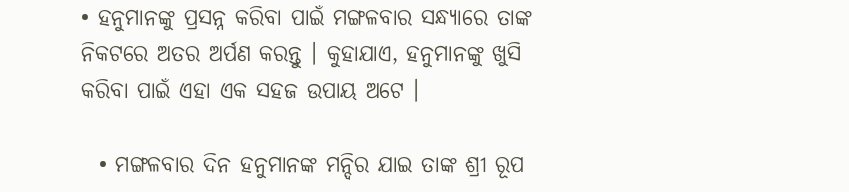• ହନୁମାନଙ୍କୁ ପ୍ରସନ୍ନ କରିବା ପାଇଁ ମଙ୍ଗଳବାର ସନ୍ଧ୍ୟାରେ ତାଙ୍କ ନିକଟରେ ଅତର ଅର୍ପଣ କରନ୍ତୁ । କୁହାଯାଏ, ହନୁମାନଙ୍କୁ ଖୁସି କରିବା ପାଇଁ ଏହା ଏକ ସହଜ ଉପାୟ ଅଟେ ।

  • ମଙ୍ଗଳବାର ଦିନ ହନୁମାନଙ୍କ ମନ୍ଦିର ଯାଇ ତାଙ୍କ ଶ୍ରୀ ରୂପ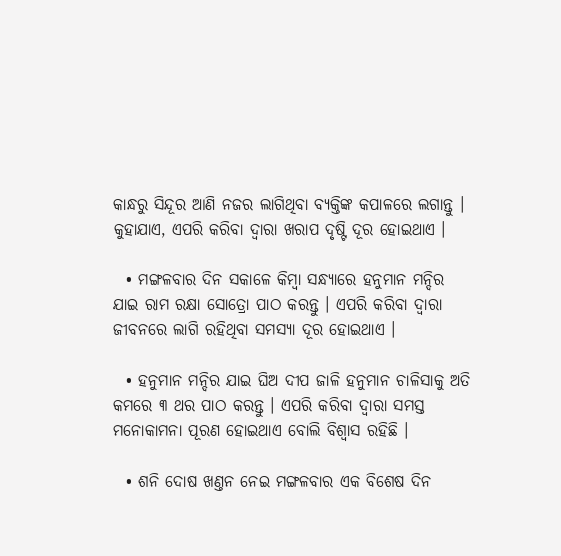କାନ୍ଧରୁ ସିନ୍ଦୂର ଆଣି ନଜର ଲାଗିଥିବା ବ୍ୟକ୍ତିଙ୍କ କପାଳରେ ଲଗାନ୍ତୁ । କୁହାଯାଏ, ଏପରି କରିବା ଦ୍ୱାରା ଖରାପ ଦୃଷ୍ଟି ଦୂର ହୋଇଥାଏ ।

  • ମଙ୍ଗଳବାର ଦିନ ସକାଳେ କିମ୍ବା ସନ୍ଧ୍ୟାରେ ହନୁମାନ ମନ୍ଦିର ଯାଇ ରାମ ରକ୍ଷା ସୋତ୍ରୋ ପାଠ କରନ୍ତୁ । ଏପରି କରିବା ଦ୍ବାରା ଜୀବନରେ ଲାଗି ରହିଥିବା ସମସ୍ୟା ଦୂର ହୋଇଥାଏ ।

  • ହନୁମାନ ମନ୍ଦିର ଯାଇ ଘିଅ ଦୀପ ଜାଳି ହନୁମାନ ଚାଳିସାକୁ ଅତି କମରେ ୩ ଥର ପାଠ କରନ୍ତୁ । ଏପରି କରିବା ଦ୍ୱାରା ସମସ୍ତ ମନୋକାମନା ପୂରଣ ହୋଇଥାଏ ବୋଲି ବିଶ୍ବାସ ରହିଛି ।

  • ଶନି ଦୋଷ ଖଣ୍ତନ ନେଇ ମଙ୍ଗଳବାର ଏକ ବିଶେଷ ଦିନ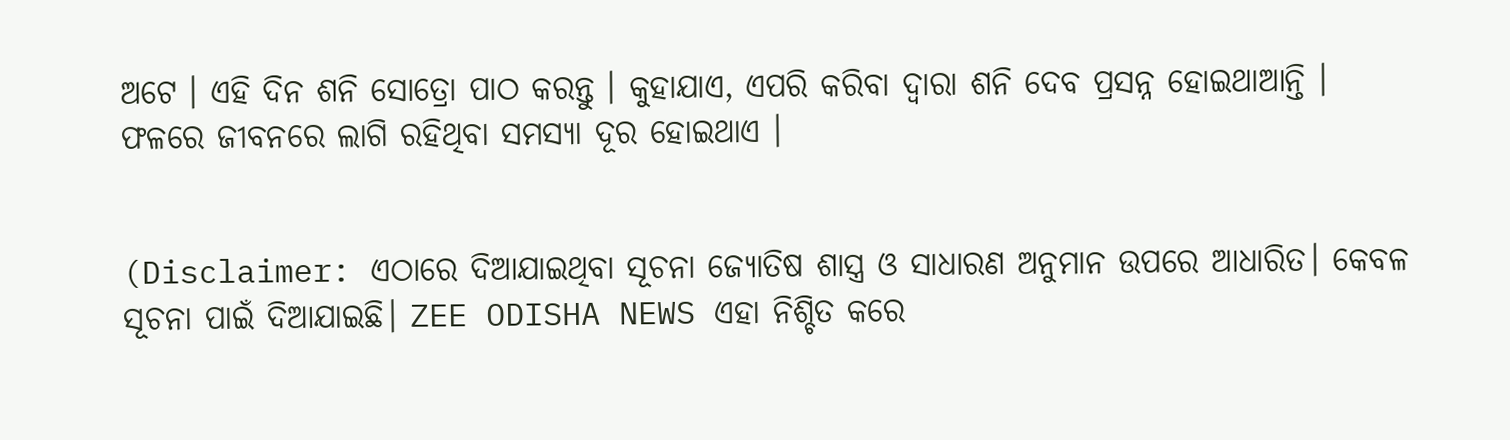ଅଟେ । ଏହି ଦିନ ଶନି ସୋତ୍ରୋ ପାଠ କରନ୍ତୁ । କୁହାଯାଏ, ଏପରି କରିବା ଦ୍ବାରା ଶନି ଦେବ ପ୍ରସନ୍ନ ହୋଇଥାଆନ୍ତି । ଫଳରେ ଜୀବନରେ ଲାଗି ରହିଥିବା ସମସ୍ୟା ଦୂର ହୋଇଥାଏ ।


(Disclaimer: ଏଠାରେ ଦିଆଯାଇଥିବା ସୂଚନା ଜ୍ୟୋତିଷ ଶାସ୍ତ୍ର ଓ ସାଧାରଣ ଅନୁମାନ ଉପରେ ଆଧାରିତ। କେବଳ ସୂଚନା ପାଇଁ ଦିଆଯାଇଛି। ZEE ODISHA NEWS ଏହା ନିଶ୍ଚିତ କରେ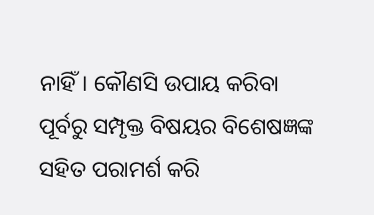ନାହିଁ। କୌଣସି ଉପାୟ କରିବା ପୂର୍ବରୁ ସମ୍ପୃକ୍ତ ବିଷୟର ବିଶେଷଜ୍ଞଙ୍କ ସହିତ ପରାମର୍ଶ କରି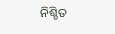ନିଶ୍ଚିତ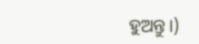ହୁଅନ୍ତୁ।)